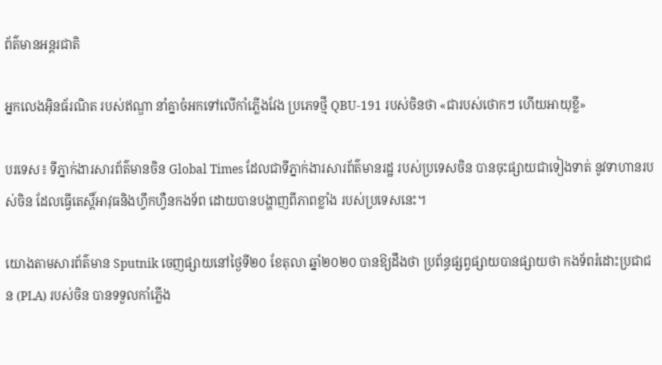ព័ត៌មានអន្តរជាតិ

អ្នកលេងអ៊ិនធ័រណិត របស់ឥណ្ឌា នាំគ្នាចំអកទៅលើកាំភ្លើងវែង ប្រភេទថ្មី QBU-191 របស់ចិនថា «ជារបស់ថោកៗ ហើយអាយុខ្លី»

បរទេស៖ ទីភ្នាក់ងារសារព័ត៌មានចិន Global Times ដែលជាទីភ្នាក់ងារសារព័ត៌មានរដ្ឋ របស់ប្រទេសចិន បានចុះផ្សាយជាទៀងទាត់ នូវទាហានរបស់ចិន ដែលធ្វើតេស្តិ៍អាវុធនិងហ្វឹកហ្វឺនកងទ័ព ដោយបានបង្ហាញពីភាពខ្លាំង របស់ប្រទេសនេះ។

យោងតាមសារព័ត៌មាន Sputnik ចេញផ្សាយនៅថ្ងៃទី២០ ខែតុលា ឆ្នាំ២០២០ បានឱ្យដឹងថា ប្រព័ន្ធផ្សព្វផ្សាយបានផ្សាយថា កងទ័ពរំដោះប្រជាជន (PLA) របស់ចិន បានទទួលកាំភ្លើង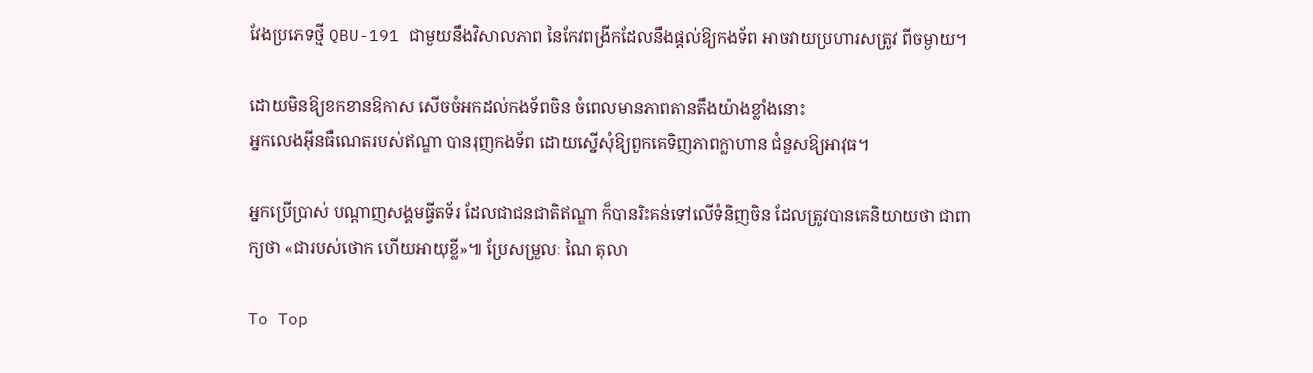វែងប្រភេទថ្មី QBU-191 ជាមួយនឹងវិសាលភាព នៃកែវពង្រីកដែលនឹងផ្តល់ឱ្យកងទ័ព អាចវាយប្រហារសត្រូវ ពីចម្ងាយ។

ដោយមិនឱ្យខកខានឱកាស សើចចំអកដល់កងទ័ពចិន ចំពេលមានភាពតានតឹងយ៉ាងខ្លាំងនោះ
អ្នកលេងអ៊ីនធឺណេតរបស់ឥណ្ឌា បានរុញកងទ័ព ដោយស្នើសុំឱ្យពួកគេទិញភាពក្លាហាន ជំនួសឱ្យអាវុធ។

អ្នកប្រើប្រាស់ បណ្តាញសង្គមធ្វីតទ័រ ដែលជាជនជាតិឥណ្ឌា ក៏បានរិះគន់ទៅលើទំនិញចិន ដែលត្រូវបានគេនិយាយថា ជាពាក្យថា «ជារបស់ថោក ហើយអាយុខ្លី»៕ ប្រែសម្រួលៈ ណៃ តុលា

To Top